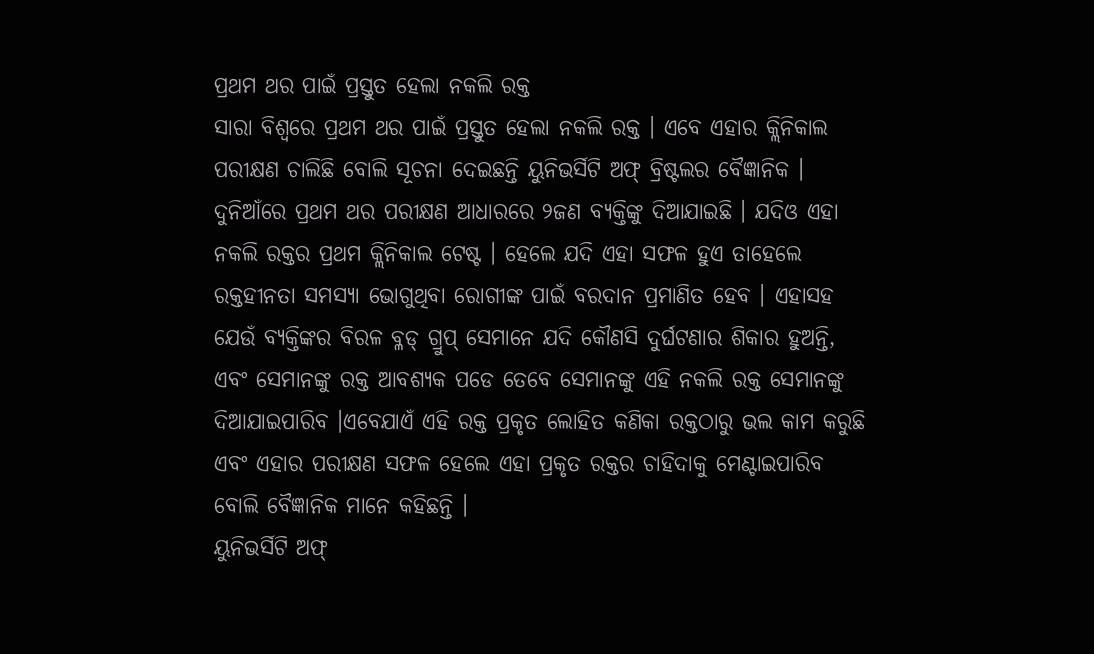ପ୍ରଥମ ଥର ପାଇଁ ପ୍ରସ୍ତୁତ ହେଲା ନକଲି ରକ୍ତ
ସାରା ବିଶ୍ୱରେ ପ୍ରଥମ ଥର ପାଇଁ ପ୍ରସ୍ତୁତ ହେଲା ନକଲି ରକ୍ତ । ଏବେ ଏହାର କ୍ଲିନିକାଲ ପରୀକ୍ଷଣ ଚାଲିଛି ବୋଲି ସୂଚନା ଦେଇଛନ୍ତି ୟୁନିଭର୍ସିଟି ଅଫ୍ ବ୍ରିଷ୍ଟଲର ବୈଜ୍ଞାନିକ । ଦୁନିଆଁରେ ପ୍ରଥମ ଥର ପରୀକ୍ଷଣ ଆଧାରରେ ୨ଜଣ ବ୍ୟକ୍ତିଙ୍କୁ ଦିଆଯାଇଛି । ଯଦିଓ ଏହା ନକଲି ରକ୍ତର ପ୍ରଥମ କ୍ଲିନିକାଲ ଟେଷ୍ଟ । ହେଲେ ଯଦି ଏହା ସଫଳ ହୁଏ ତାହେଲେ ରକ୍ତହୀନତା ସମସ୍ୟା ଭୋଗୁଥିବା ରୋଗୀଙ୍କ ପାଇଁ ବରଦାନ ପ୍ରମାଣିତ ହେବ । ଏହାସହ ଯେଉଁ ବ୍ୟକ୍ତିଙ୍କର ବିରଳ ବ୍ଳଡ୍ ଗ୍ରୁପ୍ ସେମାନେ ଯଦି କୌଣସି ଦୁର୍ଘଟଣାର ଶିକାର ହୁଅନ୍ତି, ଏବଂ ସେମାନଙ୍କୁ ରକ୍ତ ଆବଶ୍ୟକ ପଡେ ତେବେ ସେମାନଙ୍କୁ ଏହି ନକଲି ରକ୍ତ ସେମାନଙ୍କୁ ଦିଆଯାଇପାରିବ ।ଏବେଯାଏଁ ଏହି ରକ୍ତ ପ୍ରକୃତ ଲୋହିତ କଣିକା ରକ୍ତଠାରୁ ଭଲ କାମ କରୁଛି ଏବଂ ଏହାର ପରୀକ୍ଷଣ ସଫଳ ହେଲେ ଏହା ପ୍ରକୃତ ରକ୍ତର ଚାହିଦାକୁ ମେଣ୍ଟାଇପାରିବ ବୋଲି ବୈଜ୍ଞାନିକ ମାନେ କହିଛନ୍ତି ।
ୟୁନିଭର୍ସିଟି ଅଫ୍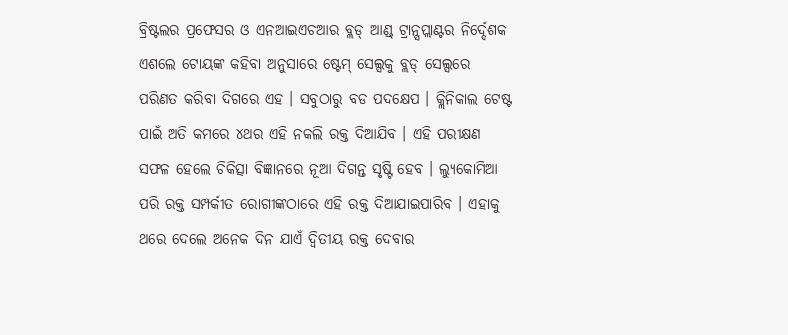ବ୍ରିଷ୍ଟଲର ପ୍ରଫେସର ଓ ଏନଆଇଏଚଆର ବ୍ଲଡ୍ ଆଣ୍ଡ୍ ଟ୍ରାନ୍ସପ୍ଲାଣ୍ଟର ନିର୍ଦ୍ଦେଶକ ଏଶଲେ ଟୋୟଙ୍କ କହିବା ଅନୁସାରେ ଷ୍ଟେମ୍ ସେଲ୍ସକୁ ବ୍ଲଡ୍ ସେଲ୍ସରେ ପରିଣତ କରିବା ଦିଗରେ ଏହ । ସବୁଠାରୁ ବଡ ପଦକ୍ଷେପ । କ୍ଲିନିକାଲ ଟେଷ୍ଟ ପାଇଁ ଅତି କମରେ ୪ଥର ଏହି ନକଲି ରକ୍ତ ଦିଆଯିବ । ଏହି ପରୀକ୍ଷଣ ସଫଳ ହେଲେ ଚିକିତ୍ସା ବିଜ୍ଞାନରେ ନୂଆ ଦିଗନ୍ତ ସୃଷ୍ଟି ହେବ । ଲ୍ୟୁକୋମିଆ ପରି ରକ୍ତ ସମ୍ପର୍କୀତ ରୋଗୀଙ୍କଠାରେ ଏହି ରକ୍ତ ଦିଆଯାଇପାରିବ । ଏହାକୁ ଥରେ ଦେଲେ ଅନେକ ଦିନ ଯାଏଁ ଦ୍ୱିତୀୟ ରକ୍ତ ଦେବାର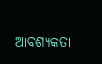ଆବଶ୍ୟକତା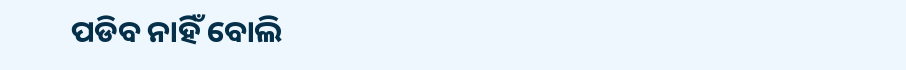ପଡିବ ନାହିଁ ବୋଲି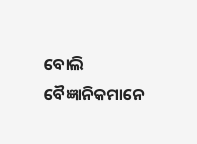ବୋଲି ବୈଜ୍ଞାନିକମାନେ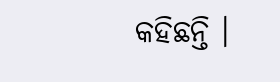କହିଛନ୍ତି ।